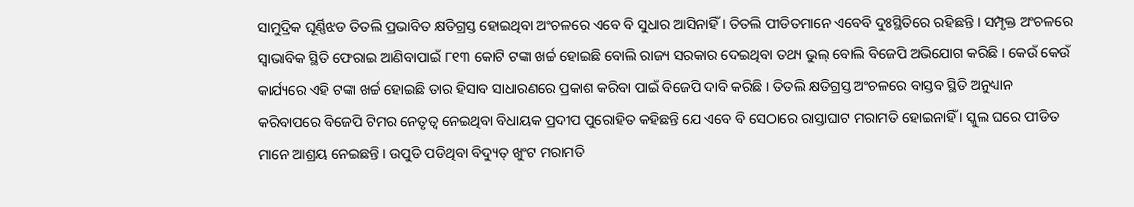ସାମୁଦ୍ରିକ ଘୂର୍ଣ୍ଣିଝଡ ତିତଲି ପ୍ରଭାବିତ କ୍ଷତିଗ୍ରସ୍ତ ହୋଇଥିବା ଅଂଚଳରେ ଏବେ ବି ସୁଧାର ଆସିନାହିଁ । ତିତଲି ପୀଡିତମାନେ ଏବେବି ଦୁଃସ୍ଥିତିରେ ରହିଛନ୍ତି । ସମ୍ପୃକ୍ତ ଅଂଚଳରେ ସ୍ୱାଭାବିକ ସ୍ଥିତି ଫେରାଇ ଆଣିବାପାଇଁ ୮୧୩ କୋଟି ଟଙ୍କା ଖର୍ଚ୍ଚ ହୋଇଛି ବୋଲି ରାଜ୍ୟ ସରକାର ଦେଇଥିବା ତଥ୍ୟ ଭୁଲ୍ ବୋଲି ବିଜେପି ଅଭିଯୋଗ କରିଛି । କେଉଁ କେଉଁ କାର୍ଯ୍ୟରେ ଏହି ଟଙ୍କା ଖର୍ଚ୍ଚ ହୋଇଛି ତାର ହିସାବ ସାଧାରଣରେ ପ୍ରକାଶ କରିବା ପାଇଁ ବିଜେପି ଦାବି କରିଛି । ତିତଲି କ୍ଷତିଗ୍ରସ୍ତ ଅଂଚଳରେ ବାସ୍ତବ ସ୍ଥିତି ଅନୁଧ୍ୟାନ କରିବାପରେ ବିଜେପି ଟିମର ନେତୃତ୍ୱ ନେଇଥିବା ବିଧାୟକ ପ୍ରଦୀପ ପୁରୋହିତ କହିଛନ୍ତି ଯେ ଏବେ ବି ସେଠାରେ ରାସ୍ତାଘାଟ ମରାମତି ହୋଇନାହିଁ । ସ୍କୁଲ ଘରେ ପୀଡିତ ମାନେ ଆଶ୍ରୟ ନେଇଛନ୍ତି । ଉପୁଡି ପଡିଥିବା ବିଦ୍ୟୁତ୍ ଖୁଂଟ ମରାମତି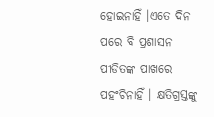ହୋଇନାହିଁ ।ଏତେ ଦିନ ପରେ ବି ପ୍ରଶାସନ ପୀଡିତଙ୍କ ପାଖରେ ପହଂଚିନାହିଁ । କ୍ଷତିଗ୍ରସ୍ତଙ୍କୁ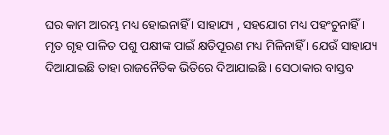ଘର କାମ ଆରମ୍ଭ ମଧ୍ୟ ହୋଇନାହିଁ । ସାହାଯ୍ୟ , ସହଯୋଗ ମଧ୍ୟ ପହଂଚୁନାହିଁ । ମୃତ ଗୃହ ପାଳିତ ପଶୁ ପକ୍ଷୀଙ୍କ ପାଇଁ କ୍ଷତିପୂରଣ ମଧ୍ୟ ମିଳିନାହିଁ । ଯେଉଁ ସାହାଯ୍ୟ ଦିଆଯାଇଛି ତାହା ରାଜନୈତିକ ଭିତିରେ ଦିଆଯାଇଛି । ସେଠାକାର ବାସ୍ତବ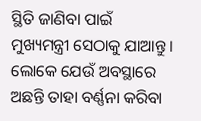ସ୍ଥିତି ଜାଣିବା ପାଇଁ ମୁଖ୍ୟମନ୍ତ୍ରୀ ସେଠାକୁ ଯାଆନ୍ତୁ । ଲୋକେ ଯେଉଁ ଅବସ୍ଥାରେ ଅଛନ୍ତି ତାହା ବର୍ଣ୍ଣନା କରିବା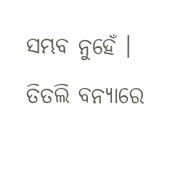ସମ୍ଭବ ନୁହେଁ ।
ତିତଲି ବନ୍ୟାରେ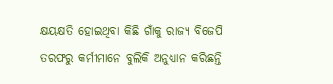କ୍ଷୟକ୍ଷତି ହୋଇଥିବା କିଛି ଗାଁକୁ ରାଜ୍ୟ ବିଜେପି ତରଫରୁ କର୍ମୀମାନେ ବୁଲିକି ଅନୁଧ୍ୟାନ କରିଛନ୍ତି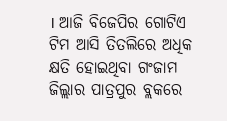। ଆଜି ବିଜେପିର ଗୋଟିଏ ଟିମ ଆସି ତିତଲିରେ ଅଧିକ କ୍ଷତି ହୋଇଥିବା ଗଂଜାମ ଜିଲ୍ଲାର ପାତ୍ରପୁର ବ୍ଲକରେ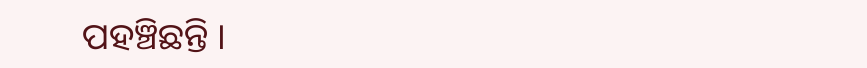ପହଞ୍ଚିଛନ୍ତି ।